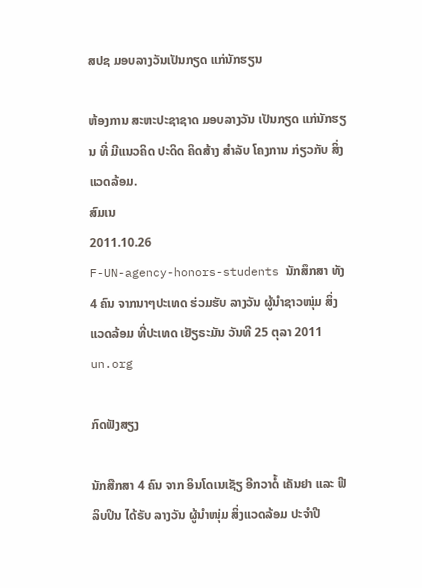ສປຊ ມອບລາງວັນເປັນກຽດ ແກ່ນັກຮຽນ

ຫ້ອງການ ສະຫະປະຊາຊາດ ມອບລາງວັນ ເປັນກຽດ ແກ່ນັກຮຽນ ທີ່ ມີແນວຄິດ ປະດິດ ຄິດສ້າງ ສໍາລັບ ໂຄງການ ກ່ຽວກັບ ສິ່ງແວດລ້ອມ.
ສົມເນ
2011.10.26
F-UN-agency-honors-students ນັກສຶກສາ ທັງ 4 ຄົນ ຈາກນາໆປະເທດ ຮ່ວມຮັບ ລາງວັນ ຜູ້ນໍາຊາວໜຸ່ມ ສິ່ງແວດລ້ອມ ທີ່ປະເທດ ເຢັຽຣະມັນ ວັນທີ 25 ຕຸລາ 2011
un.org

ກົດຟັງສຽງ

ນັກສືກສາ 4 ຄົນ ຈາກ ອິນໂດເນເຊັຽ ອີກວາດໍ້ ເຄັນຢາ ແລະ ຟີລິບປິນ ໄດ້ຣັບ ລາງວັນ ຜູ້ນໍາໜຸ່ມ ສິ່ງແວດລ້ອມ ປະຈໍາປີ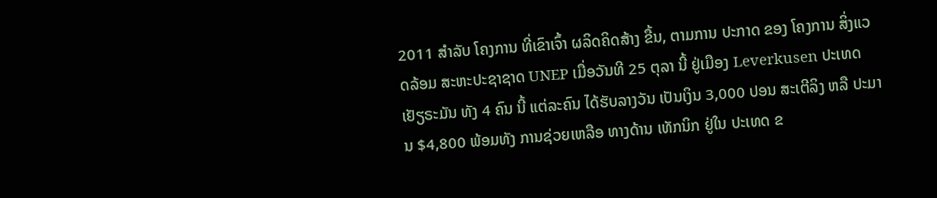2011 ສໍາລັບ ໂຄງການ ທີ່ເຂົາເຈົ້າ ຜລິດຄິດສ້າງ ຂື້ນ, ຕາມການ ປະກາດ ຂອງ ໂຄງການ ສິ່ງແວດລ້ອມ ສະຫະປະຊາຊາດ UNEP ເມື່ອວັນທີ 25 ຕຸລາ ນີ້ ຢູ່ເມືອງ Leverkusen ປະເທດ ເຢັຽຣະມັນ ທັງ 4 ຄົນ ນີ້ ແຕ່ລະຄົນ ໄດ້ຮັບລາງວັນ ເປັນເງິນ 3,000 ປອນ ສະເຕີລິງ ຫລື ປະມານ $4,800 ພ້ອມທັງ ການຊ່ວຍເຫລືອ ທາງດ້ານ ເທັກນິກ ຢູ່ໃນ ປະເທດ ຂ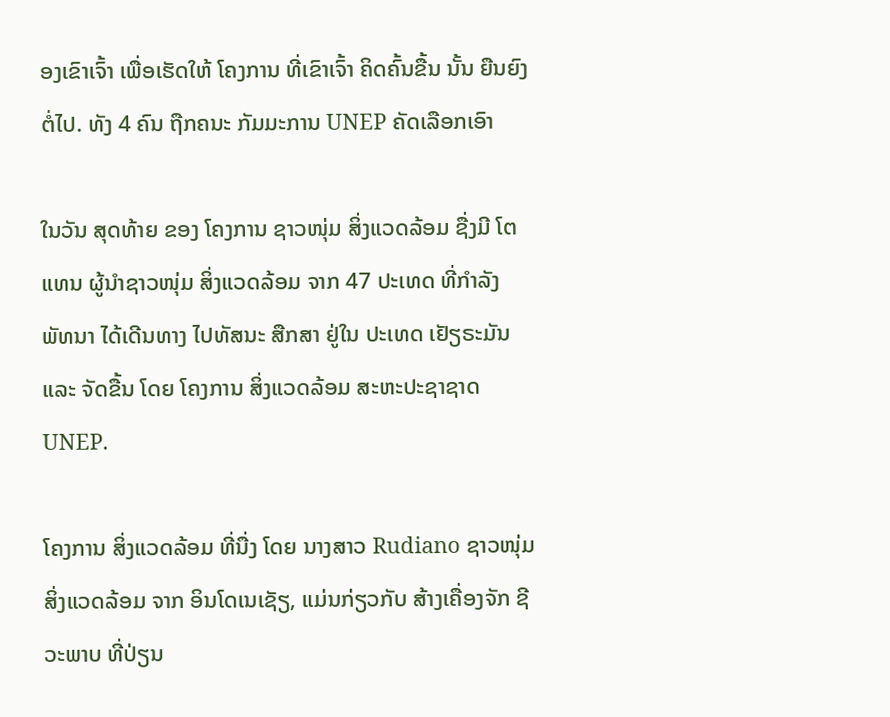ອງເຂົາເຈົ້າ ເພື່ອເຮັດໃຫ້ ໂຄງການ ທີ່ເຂົາເຈົ້າ ຄິດຄົ້ນຂື້ນ ນັ້ນ ຍືນຍົງ ຕໍ່ໄປ. ທັງ 4 ຄົນ ຖືກຄນະ ກັມມະການ UNEP ຄັດເລືອກເອົາ

ໃນວັນ ສຸດທ້າຍ ຂອງ ໂຄງການ ຊາວໜຸ່ມ ສິ່ງແວດລ້ອມ ຊື່ງມີ ໂຕແທນ ຜູ້ນໍາຊາວໜຸ່ມ ສິ່ງແວດລ້ອມ ຈາກ 47 ປະເທດ ທີ່ກໍາລັງ ພັທນາ ໄດ້ເດີນທາງ ໄປທັສນະ ສືກສາ ຢູ່ໃນ ປະເທດ ເຢັຽຣະມັນ ແລະ ຈັດຂື້ນ ໂດຍ ໂຄງການ ສິ່ງແວດລ້ອມ ສະຫະປະຊາຊາດ UNEP.

ໂຄງການ ສິ່ງແວດລ້ອມ ທີ່ນື່ງ ໂດຍ ນາງສາວ Rudiano ຊາວໜຸ່ມ ສິ່ງແວດລ້ອມ ຈາກ ອິນໂດເນເຊັຽ, ແມ່ນກ່ຽວກັບ ສ້າງເຄື່ອງຈັກ ຊີວະພາບ ທີ່ປ່ຽນ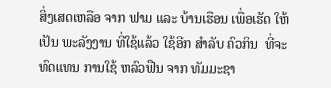ສິ່ງເສດເຫລືອ ຈາກ ຟາມ ແລະ ບ້ານເຮືອນ ເພື່ອເຮັດ ໃຫ້ເປັນ ພະລັງງານ ທີ່ໃຊ້ແລ້ວ ໃຊ້ອີກ ສໍາລັບ ຄົວກິນ  ທີ່ຈະທົດແທນ ການໃຊ້ ຫລົວຟືນ ຈາກ ທັມມະຊາ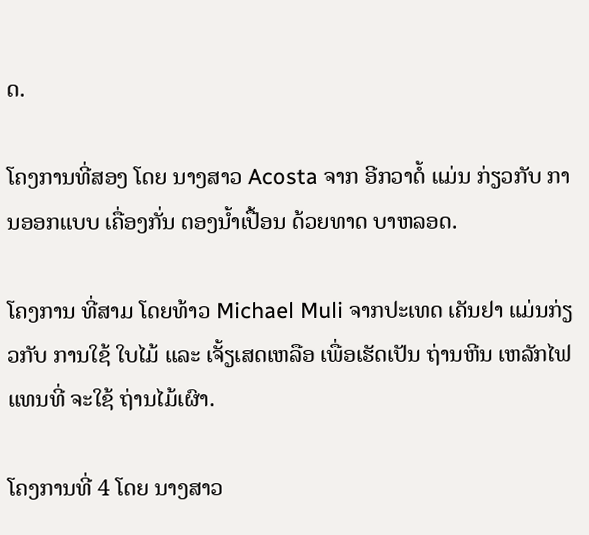ດ.

ໂຄງການທີ່ສອງ ໂດຍ ນາງສາວ Acosta ຈາກ ອີກວາດໍ້ ແມ່ນ ກ່ຽວກັບ ການອອກແບບ ເຄື່ອງກັ່ນ ຕອງນໍ້າເປື້ອນ ດ້ວຍທາດ ບາຫລອດ.

ໂຄງການ ທີ່ສາມ ໂດຍທ້າວ Michael Muli ຈາກປະເທດ ເຄັນຢາ ແມ່ນກ່ຽວກັບ ການໃຊ້ ໃບໄມ້ ແລະ ເຈັ້ຽເສດເຫລືອ ເພື່ອເຮັດເປັນ ຖ່ານຫີນ ເຫລັກໄຟ ແທນທີ່ ຈະໃຊ້ ຖ່ານໄມ້ເຜົາ.

ໂຄງການທີ່ 4 ໂດຍ ນາງສາວ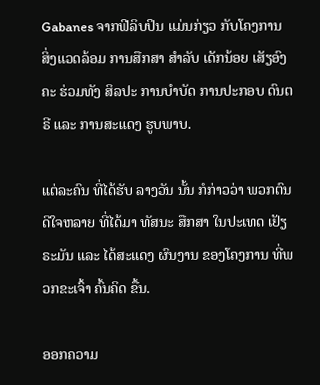Gabanes ຈາກຟີລິບປິນ ແມ່ນກ່ຽວ ກັບໂຄງການ ສິ່ງແວດລ້ອມ ການສືກສາ ສໍາລັບ ເດັກນ້ອຍ ເສັຽອົງຄະ ຮ່ວມທັງ ສິລປະ ການບໍາບັດ ການປະກອບ ດົນຕຣີ ແລະ ການສະແດງ ຮູບພາບ.

ແຕ່ລະຄົນ ທີ່ໄດ້ຮັບ ລາງວັນ ນັ້ນ ກໍກ່າວວ່າ ພວກຕົນ ດີໃຈຫລາຍ ທີ່ໄດ້ມາ ທັສນະ ສືກສາ ໃນປະເທດ ເຢັຽຣະມັນ ແລະ ໄດ້ສະແດງ ຜົນງານ ຂອງໂຄງການ ທີ່ພວກຂະເຈົ້າ ຄົ້ນຄິດ ຂື້ນ.

ອອກຄວາມ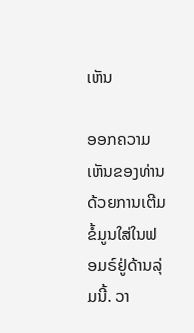ເຫັນ

ອອກຄວາມເຫັນຂອງທ່ານດ້ວຍການເຕີມຂໍ້ມູນໃສ່ໃນຟອມຣ໌ຢູ່ດ້ານລຸ່ມນີ້. ວາ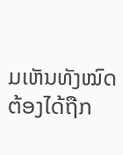ມເຫັນທັງໝົດ ຕ້ອງໄດ້ຖືກ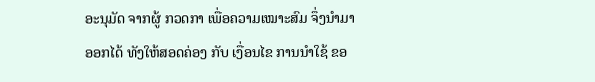ອະນຸມັດ ຈາກຜູ້ ກວດກາ ເພື່ອຄວາມເໝາະສົມ ຈຶ່ງນໍາມາອອກໄດ້ ທັງໃຫ້ສອດຄ່ອງ ກັບ ເງື່ອນໄຂ ການນຳໃຊ້ ຂອ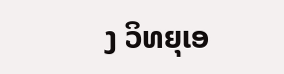ງ ວິທຍຸເອ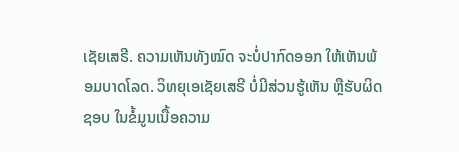ເຊັຍເສຣີ. ຄວາມເຫັນທັງໝົດ ຈະບໍ່ປາກົດອອກ ໃຫ້ເຫັນພ້ອມບາດໂລດ. ວິທຍຸເອເຊັຍເສຣີ ບໍ່ມີສ່ວນຮູ້ເຫັນ ຫຼືຮັບຜິດຊອບ ໃນຂໍ້ມູນເນື້ອຄວາມ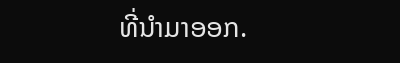ທີ່ນໍາມາອອກ.